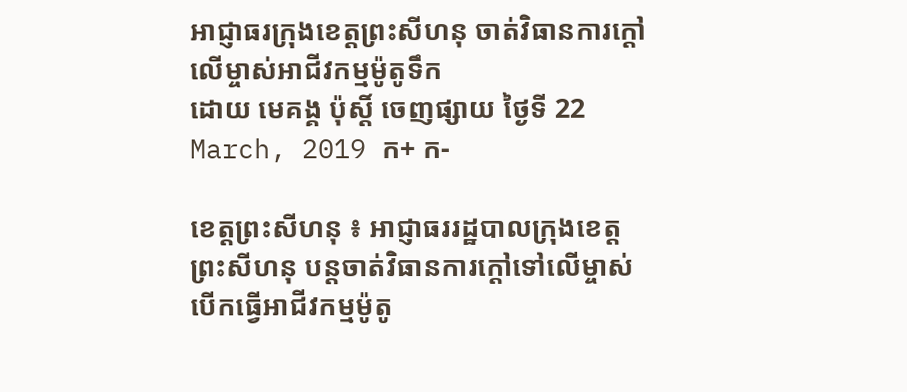អាជ្ញាធរក្រុងខេត្តព្រះសីហនុ ចាត់វិធានការក្តៅលើម្ចាស់អាជីវកម្មម៉ូតូទឹក
ដោយ មេគង្គ ប៉ុស្តិ៍ ចេញផ្សាយ ថ្ងៃទី 22 March, 2019 ក+ ក-

ខេត្តព្រះសីហនុ ៖ អាជ្ញាធររដ្ឋបាលក្រុងខេត្តព្រះសីហនុ បន្តចាត់វិធានការក្តៅទៅលើម្ចាស់បើកធ្វើអាជីវកម្មម៉ូតូ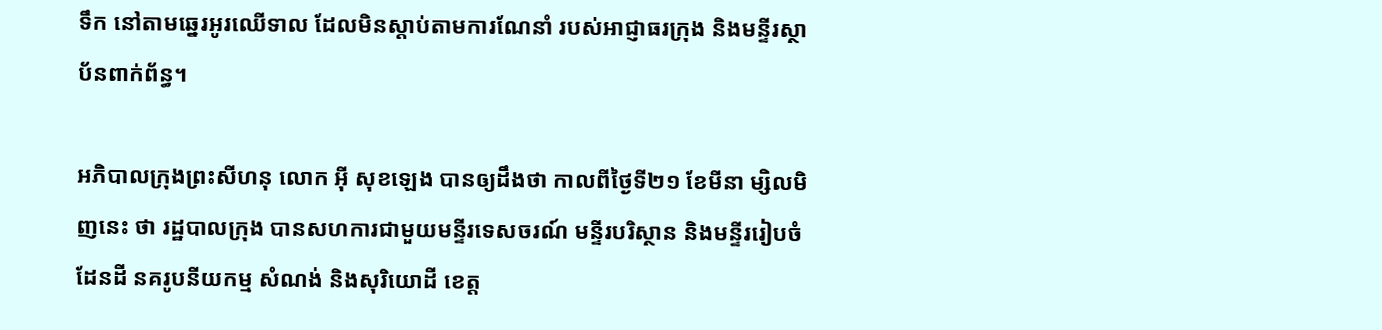ទឹក នៅតាមឆ្នេរអូរឈើទាល ដែលមិនស្តាប់តាមការណែនាំ របស់អាជ្ញាធរក្រុង និងមន្ទីរស្ថាប័នពាក់ព័ន្ធ។

អភិបាលក្រុងព្រះសីហនុ លោក អ៊ី សុខឡេង បានឲ្យដឹងថា កាលពីថ្ងៃទី២១ ខែមីនា ម្សិលមិញនេះ ថា រដ្ឋបាលក្រុង បានសហការជាមួយមន្ទីរទេសចរណ៍ មន្ទីរបរិស្ថាន និងមន្ទីររៀបចំដែនដី នគរូបនីយកម្ម សំណង់ និងសុរិយោដី ខេត្ត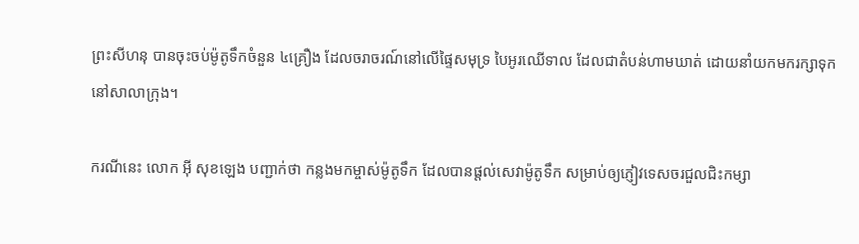ព្រះសីហនុ បានចុះចប់ម៉ូតូទឹកចំនួន ៤គ្រឿង ដែលចរាចរណ៍នៅលើផ្ទៃសមុទ្រ បៃអូរឈើទាល ដែលជាតំបន់ហាមឃាត់ ដោយនាំយកមករក្សាទុកនៅសាលាក្រុង។

ករណីនេះ លោក អ៊ី សុខឡេង បញ្ជាក់ថា កន្លងមកម្ចាស់ម៉ូតូទឹក ដែលបានផ្តល់សេវាម៉ូតូទឹក សម្រាប់ឲ្យភ្ញៀវទេសចរជួលជិះកម្សា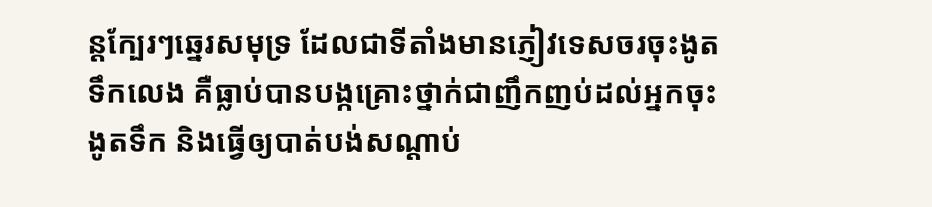ន្តក្បែរៗឆ្នេរសមុទ្រ ដែលជាទីតាំងមានភ្ញៀវទេសចរចុះងូតទឹកលេង គឺធ្លាប់បានបង្កគ្រោះថ្នាក់ជាញឹកញប់ដល់អ្នកចុះងូតទឹក និងធ្វើឲ្យបាត់បង់សណ្តាប់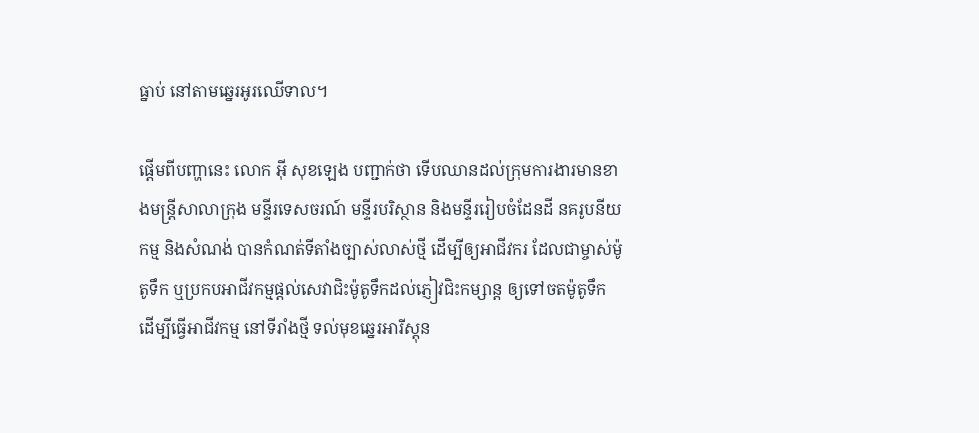ធ្នាប់ នៅតាមឆ្នេរអូរឈើទាល។

ផ្តើមពីបញ្ហានេះ លោក អ៊ី សុខឡេង បញ្ជាក់ថា ទើបឈានដល់ក្រុមការងារមានខាងមន្ត្រីសាលាក្រុង មន្ទីរទេសចរណ៍ មន្ទីរបរិស្ថាន និងមន្ទីររៀបចំដែនដី នគរូបនីយកម្ម និងសំណង់ បានកំណត់ទីតាំងច្បាស់លាស់ថ្មី ដើម្បីឲ្យអាជីវករ ដែលជាម្ចាស់ម៉ូតូទឹក ឬប្រកបអាជីវកម្មផ្តល់សេវាជិះម៉ូតូទឹកដល់ភ្ញៀវជិះកម្សាន្ត ឲ្យទៅចតម៉ូតូទឹក ដើម្បីធ្វើអាជីវកម្ម នៅទីរាំងថ្មី ទល់មុខឆ្នេរអារីស្តុន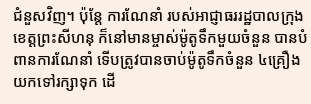ជំនួសវិញ។ ប៉ុន្តែ ការណែនាំ របស់អាជ្ញាធររដ្ឋបាលក្រុងខេត្តព្រះសីហនុ ក៏នៅមានម្ចាស់ម៉ូតូទឹកមួយចំនួន បានបំពានការណែនាំ ទើបត្រូវបានចាប់ម៉ូតូទឹកចំនួន ៤គ្រឿង យកទៅរក្សាទុក ដើ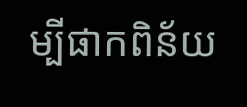ម្បីផាកពិន័យ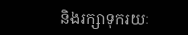និងរក្សាទុករយៈ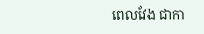ពេលវែង ជាកា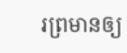រព្រមានឲ្យ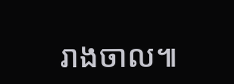រាងចាល៕